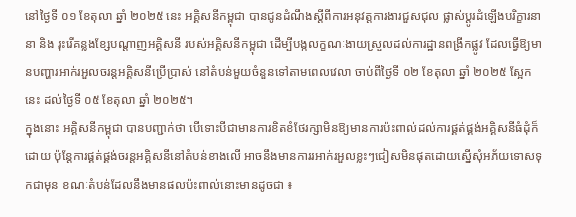នៅថ្ងៃទី ០១ ខែតុលា ឆ្នាំ ២០២៥ នេះ អគ្គិសនីកម្ពុជា បានជូនដំណឹងស្ដីពីការអនុវត្តការងារជួសជុល ផ្លាស់ប្ដូរដំឡើងបរិក្ខារនានា និង រុះរើគន្លងខ្សែបណ្ដាញអគ្គិសនី របស់អគ្គិសនីកម្ពុជា ដើម្បីបង្កលក្ខណៈងាយស្រួលដល់ការដ្ឋានពង្រីកផ្លូវ ដែលធ្វើឱ្យមានបញ្ហារអាក់រអួលចរន្តអគ្គិសនីប្រើប្រាស់ នៅតំបន់មួយចំនួនទៅតាមពេលវេលា ចាប់ពីថ្ងៃទី ០២ ខែតុលា ឆ្នាំ ២០២៥ ស្អែកនេះ ដល់ថ្ងៃទី ០៥ ខែតុលា ឆ្នាំ ២០២៥។
ក្នុងនោះ អគ្គិសនីកម្ពុជា បានបញ្ជាក់ថា បើទោះបីជាមានការខិតខំថែរក្សាមិនឱ្យមានការប៉ះពាល់ដល់ការផ្គត់ផ្គង់អគ្គិសនីធំដុំក៏ដោយ ប៉ុន្តែការផ្គត់ផ្គង់ចរន្តអគ្គិសនីនៅតំបន់ខាងលើ អាចនឹងមានការរអាក់រអួលខ្លះៗជៀសមិនផុតដោយស្នើសុំអភ័យទោសទុកជាមុន ខណៈតំបន់ដែលនឹងមានផលប៉ះពាល់នោះមានដូចជា ៖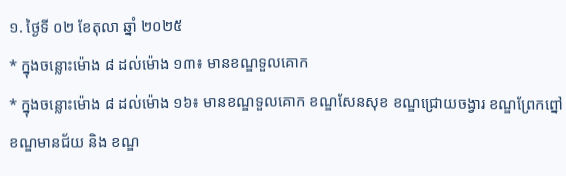១. ថ្ងៃទី ០២ ខែតុលា ឆ្នាំ ២០២៥
* ក្នុងចន្លោះម៉ោង ៨ ដល់ម៉ោង ១៣៖ មានខណ្ឌទួលគោក
* ក្នុងចន្លោះម៉ោង ៨ ដល់ម៉ោង ១៦៖ មានខណ្ឌទួលគោក ខណ្ឌសែនសុខ ខណ្ឌជ្រោយចង្វារ ខណ្ឌព្រែកព្នៅ ខណ្ឌមានជ័យ និង ខណ្ឌ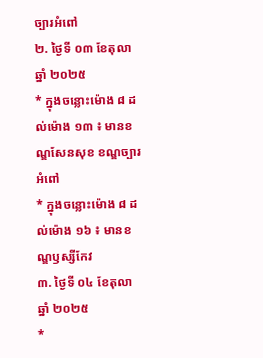ច្បារអំពៅ
២. ថ្ងៃទី ០៣ ខែតុលា ឆ្នាំ ២០២៥
* ក្នុងចន្លោះម៉ោង ៨ ដល់ម៉ោង ១៣ ៖ មានខណ្ឌសែនសុខ ខណ្ឌច្បារអំពៅ
* ក្នុងចន្លោះម៉ោង ៨ ដល់ម៉ោង ១៦ ៖ មានខណ្ឌឫស្សីកែវ
៣. ថ្ងៃទី ០៤ ខែតុលា ឆ្នាំ ២០២៥
*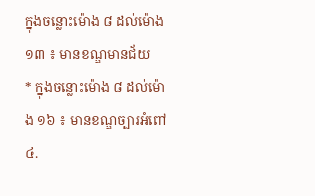ក្នុងចន្លោះម៉ោង ៨ ដល់ម៉ោង ១៣ ៖ មានខណ្ឌមានជ័យ
* ក្នុងចន្លោះម៉ោង ៨ ដល់ម៉ោង ១៦ ៖ មានខណ្ឌច្បារអំពៅ
៤.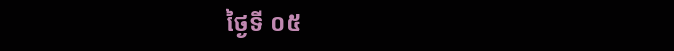ថ្ងៃទី ០៥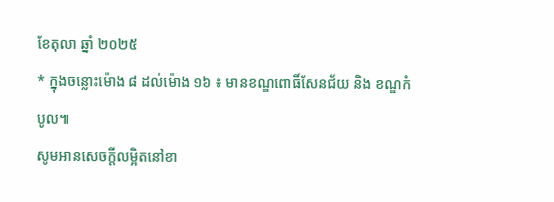ខែតុលា ឆ្នាំ ២០២៥
* ក្នុងចន្លោះម៉ោង ៨ ដល់ម៉ោង ១៦ ៖ មានខណ្ឌពោធិ៍សែនជ័យ និង ខណ្ឌកំបូល៕
សូមអានសេចក្ដីលម្អិតនៅខា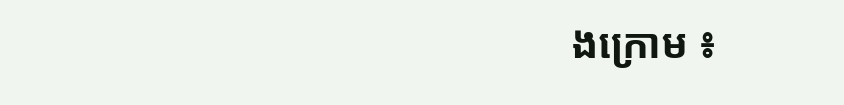ងក្រោម ៖